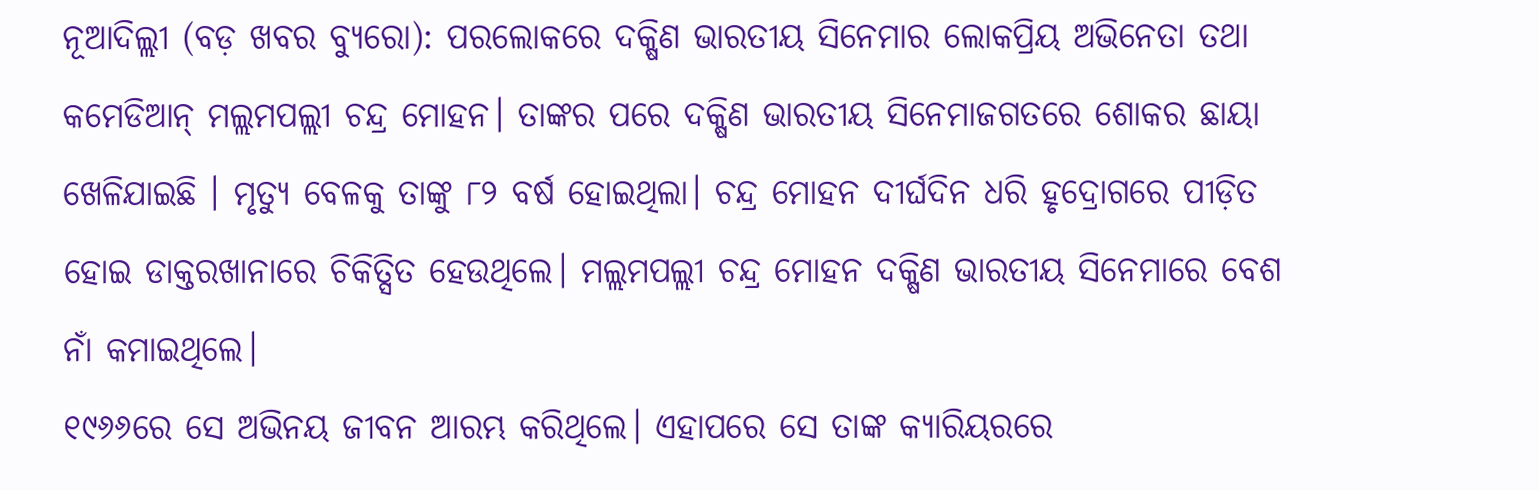ନୂଆଦିଲ୍ଲୀ (ବଡ଼ ଖବର ବ୍ୟୁରୋ): ପରଲୋକରେ ଦକ୍ଷିଣ ଭାରତୀୟ ସିନେମାର ଲୋକପ୍ରିୟ ଅଭିନେତା ତଥା କମେଡିଆନ୍ ମଲ୍ଲମପଲ୍ଲୀ ଚନ୍ଦ୍ର ମୋହନ। ତାଙ୍କର ପରେ ଦକ୍ଷିଣ ଭାରତୀୟ ସିନେମାଜଗତରେ ଶୋକର ଛାୟା ଖେଳିଯାଇଛି । ମୃତ୍ୟୁ ବେଳକୁ ତାଙ୍କୁ ୮୨ ବର୍ଷ ହୋଇଥିଲା। ଚନ୍ଦ୍ର ମୋହନ ଦୀର୍ଘଦିନ ଧରି ହୃଦ୍ରୋଗରେ ପୀଡ଼ିତ ହୋଇ ଡାକ୍ତରଖାନାରେ ଚିକିତ୍ସିତ ହେଉଥିଲେ। ମଲ୍ଲମପଲ୍ଲୀ ଚନ୍ଦ୍ର ମୋହନ ଦକ୍ଷିଣ ଭାରତୀୟ ସିନେମାରେ ବେଶ ନାଁ କମାଇଥିଲେ।
୧୯୬୬ରେ ସେ ଅଭିନୟ ଜୀବନ ଆରମ୍ଭ କରିଥିଲେ। ଏହାପରେ ସେ ତାଙ୍କ କ୍ୟାରିୟରରେ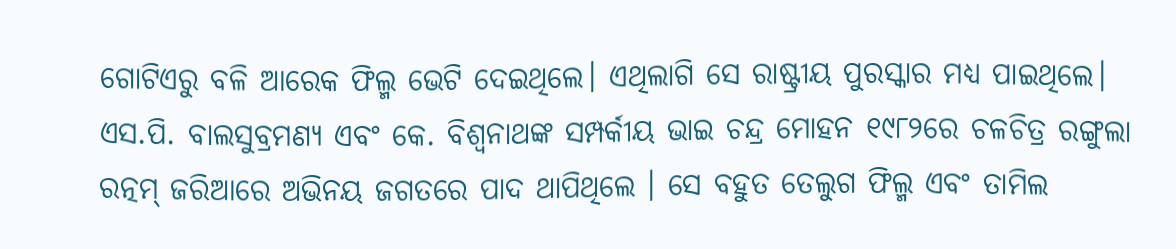ଗୋଟିଏରୁ ବଳି ଆରେକ ଫିଲ୍ମ ଭେଟି ଦେଇଥିଲେ। ଏଥିଲାଗି ସେ ରାଷ୍ଟ୍ରୀୟ ପୁରସ୍କାର ମଧ୍ୟ ପାଇଥିଲେ। ଏସ.ପି. ବାଲସୁବ୍ରମଣ୍ୟ ଏବଂ କେ. ବିଶ୍ୱନାଥଙ୍କ ସମ୍ପର୍କୀୟ ଭାଇ ଚନ୍ଦ୍ର ମୋହନ ୧୯୮୨ରେ ଚଳଚିତ୍ର ରଙ୍ଗୁଲା ରତ୍ନମ୍ ଜରିଆରେ ଅଭିନୟ ଜଗତରେ ପାଦ ଥାପିଥିଲେ । ସେ ବହୁତ ତେଲୁଗ ଫିଲ୍ମ ଏବଂ ତାମିଲ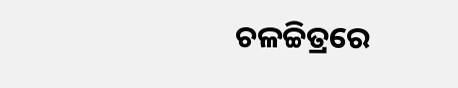ଚଳଚ୍ଚିତ୍ରରେ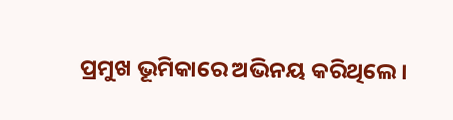ପ୍ରମୁଖ ଭୂମିକାରେ ଅଭିନୟ କରିଥିଲେ ।